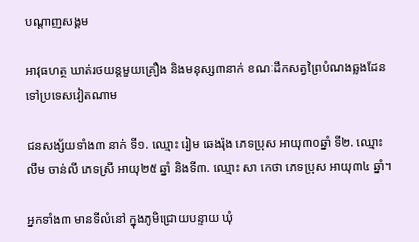បណ្តាញសង្គម

អាវុធហត្ថ ឃាត់រថយន្តមួយគ្រឿង និងមនុស្ស៣នាក់ ខណៈដឹកសត្វព្រៃបំណងឆ្លងដែនទៅប្រទេសវៀតណាម

ជនសង្ស័យទាំង៣ នាក់ ទី១. ឈ្មោះ រៀម ឆេងរ៉ុង ភេទប្រុស អាយុ៣០ឆ្នាំ ទី២. ឈ្មោះលឹម ចាន់លី ភេទស្រី អាយុ២៥ ឆ្នាំ និងទី៣. ឈ្មោះ សា កេថា ភេទប្រុស អាយុ៣៤ ឆ្នាំ។

អ្នកទាំង៣ មានទីលំនៅ ក្នុងភូមិជ្រោយបន្ទាយ ឃុំ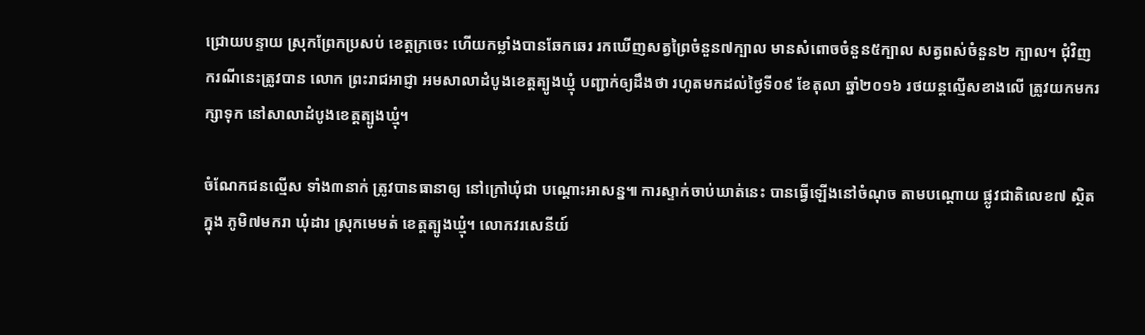ជ្រោយបន្ទាយ ស្រុកព្រែកប្រសប់ ខេត្តក្រចេះ ហើយកម្លាំងបានឆែកឆេរ រកឃើញសត្វព្រៃចំនួន៧ក្បាល មានសំពោចចំនួន៥ក្បាល សត្វពស់ចំនួន២ ក្បាល។ ជុំវិញករណីនេះត្រូវបាន លោក ព្រះរាជអាជ្ញា អមសាលាដំបូងខេត្តត្បូងឃ្មុំ បញ្ជាក់ឲ្យដឹងថា រហូតមកដល់ថ្ងៃទី០៩ ខែតុលា ឆ្នាំ២០១៦ រថយន្តល្មើសខាងលើ ត្រូវយកមករក្សាទុក នៅសាលាដំបូងខេត្តត្បូងឃ្មុំ។

ចំណែកជនល្មើស ទាំង៣នាក់ ត្រូវបានធានាឲ្យ នៅក្រៅឃុំជា បណ្ដោះអាសន្ន៕ ការស្ទាក់ចាប់ឃាត់នេះ បានធ្វើឡើងនៅចំណុច តាមបណ្ដោយ ផ្លូវជាតិលេខ៧ ស្ថិតក្នុង ភូមិ៧មករា ឃុំដារ ស្រុកមេមត់ ខេត្តត្បូងឃ្មុំ។ លោកវរសេនីយ៍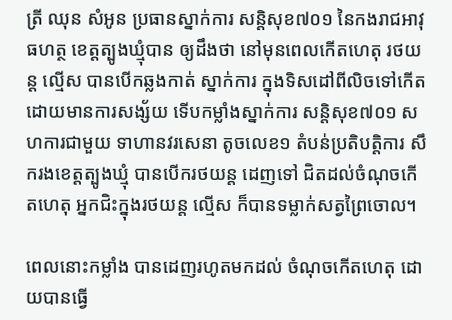ត្រី ឈុន សំអូន ប្រធានស្នាក់ការ សន្តិសុខ៧០១ នៃកងរាជអាវុធហត្ថ ខេត្តត្បូងឃ្មុំបាន ឲ្យដឹងថា នៅមុនពេលកើតហេតុ រថយន្ត ល្មើស បានបើកឆ្លងកាត់ ស្នាក់ការ ក្នុងទិសដៅពីលិចទៅកើត ដោយមានការសង្ស័យ ទើបកម្លាំងស្នាក់ការ សន្តិសុខ៧០១ សហការជាមួយ ទាហានវរសេនា តូចលេខ១ តំបន់ប្រតិបត្តិការ សឹករងខេត្តត្បូងឃ្មុំ បានបើករថយន្ត ដេញទៅ ជិតដល់ចំណុចកើតហេតុ អ្នកជិះក្នុងរថយន្ត ល្មើស ក៏បានទម្លាក់សត្វព្រៃចោល។

ពេលនោះកម្លាំង បានដេញរហូតមកដល់ ចំណុចកើតហេតុ ដោយបានធ្វើ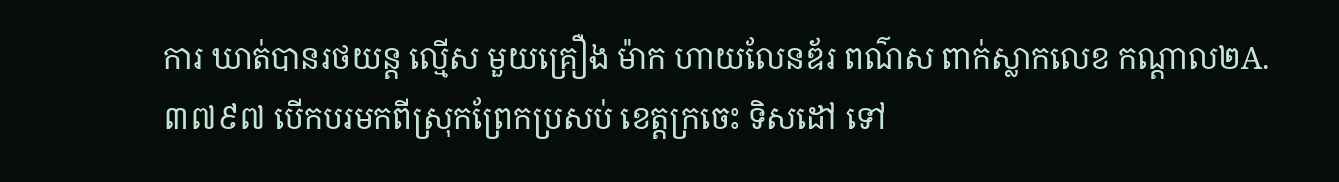ការ ឃាត់បានរថយន្ត ល្មើស មួយគ្រឿង ម៉ាក ហាយលែនឌ័រ ពណ៌ស ពាក់ស្លាកលេខ កណ្ដាល២A.៣៧៩៧ បើកបរមកពីស្រុកព្រែកប្រសប់ ខេត្តក្រចេះ ទិសដៅ ទៅ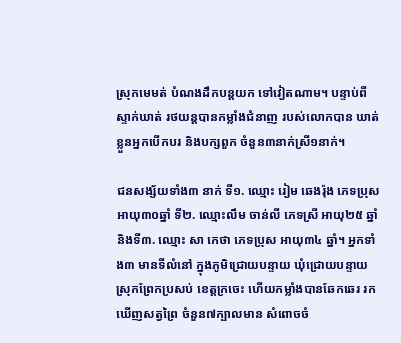ស្រុកមេមត់ បំណងដឹកបន្តយក ទៅវៀតណាម។ បន្ទាប់ពីស្ទាក់ឃាត់ រថយន្តបានកម្លាំងជំនាញ របស់លោកបាន ឃាត់ខ្លួនអ្នកបើកបរ និងបក្សពួក ចំនួន៣នាក់ស្រី១នាក់។

ជនសង្ស័យទាំង៣ នាក់ ទី១. ឈ្មោះ រៀម ឆេងរ៉ុង ភេទប្រុស អាយុ៣០ឆ្នាំ ទី២. ឈ្មោះលឹម ចាន់លី ភេទស្រី អាយុ២៥ ឆ្នាំ និងទី៣. ឈ្មោះ សា កេថា ភេទប្រុស អាយុ៣៤ ឆ្នាំ។ អ្នកទាំង៣ មានទីលំនៅ ក្នុងភូមិជ្រោយបន្ទាយ ឃុំជ្រោយបន្ទាយ ស្រុកព្រែកប្រសប់ ខេត្តក្រចេះ ហើយកម្លាំងបានឆែកឆេរ រកឃើញសត្វព្រៃ ចំនួន៧ក្បាលមាន សំពោចចំ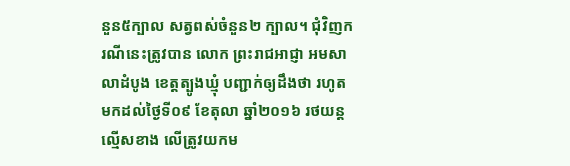នួន៥ក្បាល សត្វពស់ចំនួន២ ក្បាល។ ជុំវិញករណីនេះត្រូវបាន លោក ព្រះរាជអាជ្ញា អមសាលាដំបូង ខេត្តត្បូងឃ្មុំ បញ្ជាក់ឲ្យដឹងថា រហូតមកដល់ថ្ងៃទី០៩ ខែតុលា ឆ្នាំ២០១៦ រថយន្តល្មើសខាង លើត្រូវយកម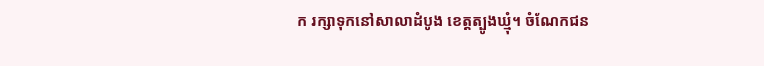ក រក្សាទុកនៅសាលាដំបូង ខេត្តត្បូងឃ្មុំ។ ចំណែកជន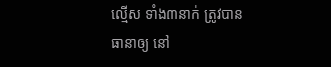ល្មើស ទាំង៣នាក់ ត្រូវបានធានាឲ្យ នៅ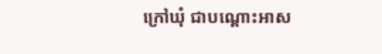ក្រៅឃុំ ជាបណ្ដោះអាស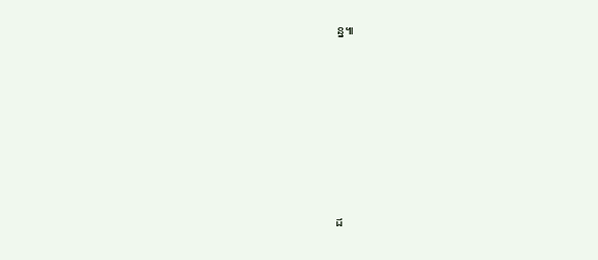ន្ន៕









ដ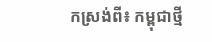កស្រង់ពី៖ កម្ពុជាថ្មី